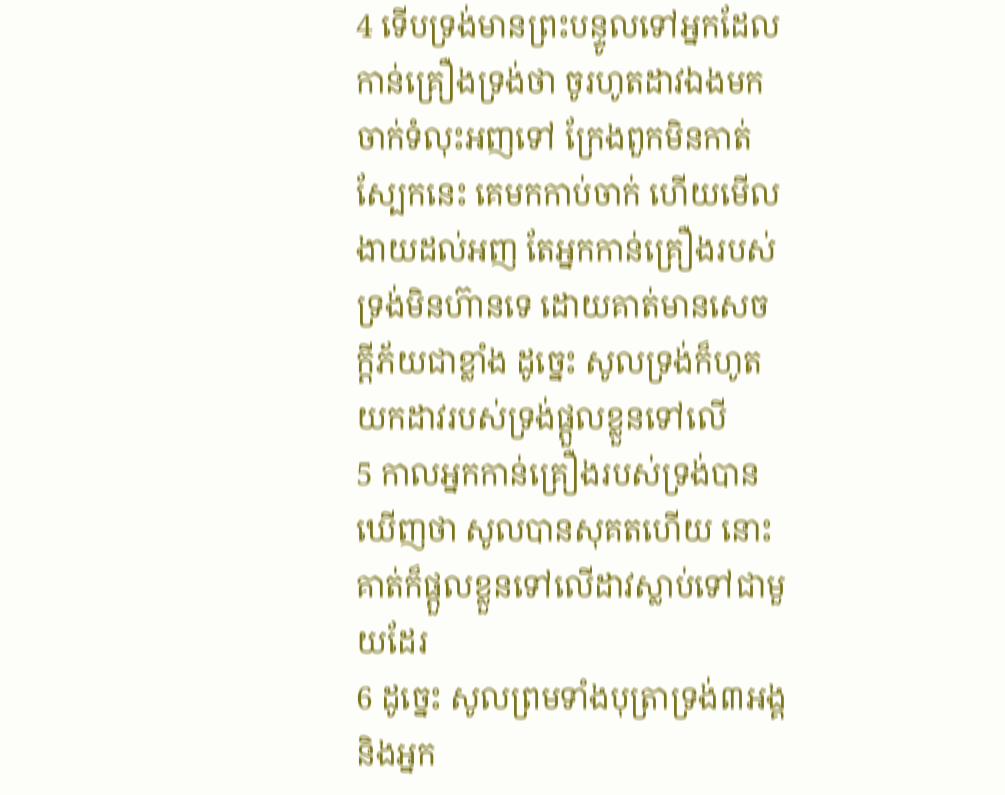4 ទើបទ្រង់មានព្រះបន្ទូលទៅអ្នកដែលកាន់គ្រឿងទ្រង់ថា ចូរហូតដាវឯងមកចាក់ទំលុះអញទៅ ក្រែងពួកមិនកាត់ស្បែកនេះ គេមកកាប់ចាក់ ហើយមើលងាយដល់អញ តែអ្នកកាន់គ្រឿងរបស់ទ្រង់មិនហ៊ានទេ ដោយគាត់មានសេចក្តីភ័យជាខ្លាំង ដូច្នេះ សូលទ្រង់ក៏ហូតយកដាវរបស់ទ្រង់ផ្តួលខ្លួនទៅលើ
5 កាលអ្នកកាន់គ្រឿងរបស់ទ្រង់បានឃើញថា សូលបានសុគតហើយ នោះគាត់ក៏ផ្តួលខ្លួនទៅលើដាវស្លាប់ទៅជាមួយដែរ
6 ដូច្នេះ សូលព្រមទាំងបុត្រាទ្រង់៣អង្គ និងអ្នក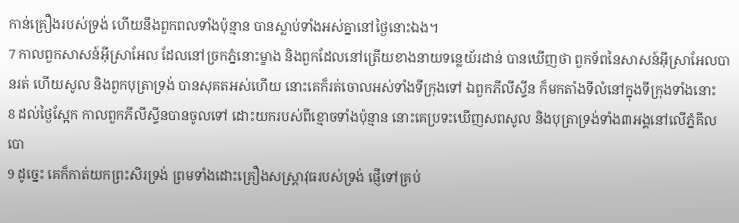កាន់គ្រឿងរបស់ទ្រង់ ហើយនឹងពួកពលទាំងប៉ុន្មាន បានស្លាប់ទាំងអស់គ្នានៅថ្ងៃនោះឯង។
7 កាលពួកសាសន៍អ៊ីស្រាអែល ដែលនៅច្រកភ្នំនោះម្ខាង និងពួកដែលនៅត្រើយខាងនាយទន្លេយ័រដាន់ បានឃើញថា ពួកទ័ពនៃសាសន៍អ៊ីស្រាអែលបានរត់ ហើយសូល និងពួកបុត្រាទ្រង់ បានសុគតអស់ហើយ នោះគេក៏រត់ចោលអស់ទាំងទីក្រុងទៅ ឯពួកភីលីស្ទីន ក៏មកតាំងទីលំនៅក្នុងទីក្រុងទាំងនោះ
8 ដល់ថ្ងៃស្អែក កាលពួកភីលីស្ទីនបានចូលទៅ ដោះយករបស់ពីខ្មោចទាំងប៉ុន្មាន នោះគេប្រទះឃើញសពសូល និងបុត្រាទ្រង់ទាំង៣អង្គនៅលើភ្នំគីលបោ
9 ដូច្នេះ គេក៏កាត់យកព្រះសិរទ្រង់ ព្រមទាំងដោះគ្រឿងសស្ត្រាវុធរបស់ទ្រង់ ផ្ញើទៅគ្រប់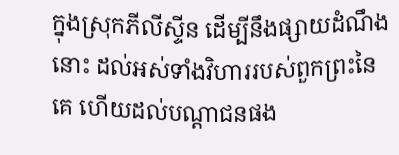ក្នុងស្រុកភីលីស្ទីន ដើម្បីនឹងផ្សាយដំណឹងនោះ ដល់អស់ទាំងវិហាររបស់ពួកព្រះនៃគេ ហើយដល់បណ្តាជនផង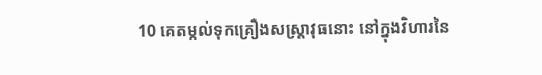10 គេតម្កល់ទុកគ្រឿងសស្ត្រាវុធនោះ នៅក្នុងវិហារនៃ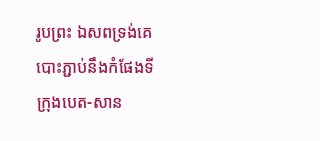រូបព្រះ ឯសពទ្រង់គេបោះភ្ជាប់នឹងកំផែងទីក្រុងបេត-សាន